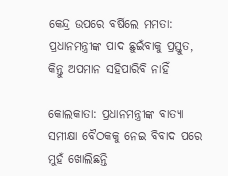କେନ୍ଦ୍ର ଉପରେ ବର୍ଷିଲେ ମମତା: ପ୍ରଧାନମନ୍ତ୍ରୀଙ୍କ ପାଦ ଛୁଇଁବାକୁ ପ୍ରସ୍ତୁତ, କିନ୍ତୁ ଅପମାନ ସହିପାରିବି ନାହିଁ

କୋଲକାତା: ପ୍ରଧାନମନ୍ତ୍ରୀଙ୍କ ବାତ୍ୟା ସମୀକ୍ଷା ବୈଠକକୁ ନେଇ ବିବାଦ ପରେ ମୁହଁ ଖୋଲିଛନ୍ତି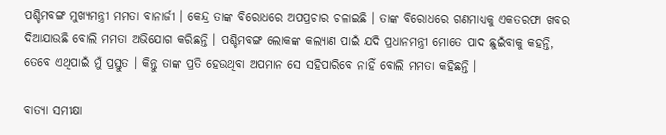ପଶ୍ଚିମବଙ୍ଗ ମୁଖ୍ୟମନ୍ତ୍ରୀ ମମତା ବାନାର୍ଜୀ । କେନ୍ଦ୍ର ତାଙ୍କ ବିରୋଧରେ ଅପପ୍ରଚାର ଚଳାଇଛି । ତାଙ୍କ ବିରୋଧରେ ଗଣମାଧ୍ୟକୁ ଏକତରଫା ଖବର ଦିଆଯାଉଛି ବୋଲି ମମତା ଅଭିଯୋଗ କରିଛନ୍ତି । ପଶ୍ଚିମବଙ୍ଗ ଲୋକଙ୍କ କଲ୍ୟାଣ ପାଇଁ ଯଦି ପ୍ରଧାନମନ୍ତ୍ରୀ ମୋତେ ପାଦ ଛୁଇଁବାକୁ କହନ୍ତି, ତେବେ ଏଥିପାଇଁ ମୁଁ ପ୍ରସ୍ତୁତ । କିନ୍ତୁ ତାଙ୍କ ପ୍ରତି ହେଉଥିବା ଅପମାନ ସେ ସହିପାରିବେ ନାହିଁ ବୋଲି ମମତା କହିଛନ୍ତି ।

ବାତ୍ୟା ସମୀକ୍ଷା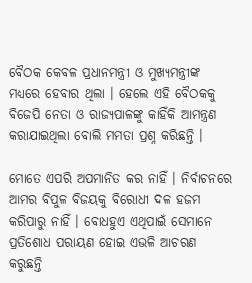ବୈଠକ କେବଳ ପ୍ରଧାନମନ୍ତ୍ରୀ ଓ ମୁଖ୍ୟମନ୍ତ୍ରୀଙ୍କ ମଧ୍ୟରେ ହେବାର ଥିଲା । ହେଲେ ଏହି ବୈଠକକୁ ବିଜେପି ନେତା ଓ ରାଜ୍ୟପାଳଙ୍କୁ କାହିଁକି ଆମନ୍ତ୍ରଣ କରାଯାଇଥିଲା ବୋଲି ମମତା ପ୍ରଶ୍ନ କରିଛନ୍ତି ।

ମୋତେ ଏପରି ଅପମାନିତ କର ନାହିଁ । ନିର୍ବାଚନରେ ଆମର ବିପୁଳ ବିଜୟକୁ ବିରୋଧୀ ଦଳ ହଜମ କରିପାରୁ ନାହିଁ । ବୋଧହୁଏ ଏଥିପାଇଁ ସେମାନେ ପ୍ରତିଶୋଧ ପରାୟଣ ହୋଇ ଏଭଳି ଆଚରଣ କରୁଛନ୍ତି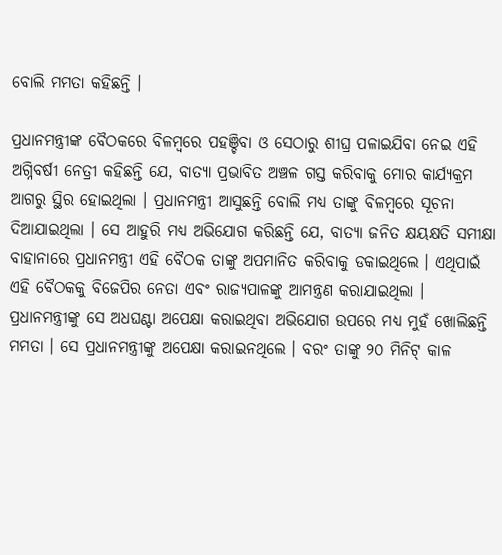ବୋଲି ମମତା କହିଛନ୍ତି ।

ପ୍ରଧାନମନ୍ତ୍ରୀଙ୍କ ବୈଠକରେ ବିଳମ୍ବରେ ପହଞ୍ଚିବା ଓ ସେଠାରୁ ଶୀଘ୍ର ପଳାଇଯିବା ନେଇ ଏହି ଅଗ୍ନିବର୍ଷୀ ନେତ୍ରୀ କହିଛନ୍ତି ଯେ, ବାତ୍ୟା ପ୍ରଭାବିତ ଅଞ୍ଚଳ ଗସ୍ତ କରିବାକୁ ମୋର କାର୍ଯ୍ୟକ୍ରମ ଆଗରୁ ସ୍ଥିର ହୋଇଥିଲା । ପ୍ରଧାନମନ୍ତ୍ରୀ ଆସୁଛନ୍ତି ବୋଲି ମଧ୍ୟ ତାଙ୍କୁ ବିଳମ୍ବରେ ସୂଚନା ଦିଆଯାଇଥିଲା । ସେ ଆହୁରି ମଧ୍ୟ ଅଭିଯୋଗ କରିଛନ୍ତି ଯେ, ବାତ୍ୟା ଜନିତ କ୍ଷୟକ୍ଷତି ସମୀକ୍ଷା ବାହାନାରେ ପ୍ରଧାନମନ୍ତ୍ରୀ ଏହି ବୈଠକ ତାଙ୍କୁ ଅପମାନିତ କରିବାକୁ ଡକାଇଥିଲେ । ଏଥିପାଇଁ ଏହି ବୈଠକକୁ ବିଜେପିର ନେତା ଏବଂ ରାଜ୍ୟପାଳଙ୍କୁ ଆମନ୍ତ୍ରଣ କରାଯାଇଥିଲା । ପ୍ରଧାନମନ୍ତ୍ରୀଙ୍କୁ ସେ ଅଧଘଣ୍ଟା ଅପେକ୍ଷା କରାଇଥିବା ଅଭିଯୋଗ ଉପରେ ମଧ୍ୟ ମୁହଁ ଖୋଲିଛନ୍ତି ମମତା । ସେ ପ୍ରଧାନମନ୍ତ୍ରୀଙ୍କୁ ଅପେକ୍ଷା କରାଇନଥିଲେ । ବରଂ ତାଙ୍କୁ ୨୦ ମିନିଟ୍ କାଳ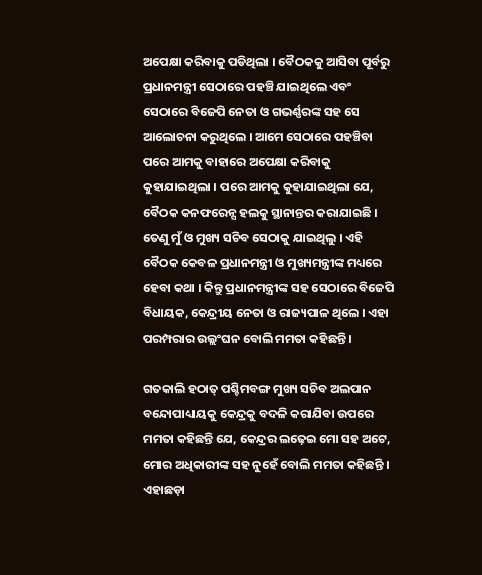ଅପେକ୍ଷା କରିବାକୁ ପଡିଥିଲା । ବୈଠକକୁ ଆସିବା ପୂର୍ବରୁ ପ୍ରଧାନମନ୍ତ୍ରୀ ସେଠାରେ ପହଞ୍ଚି ଯାଇଥିଲେ ଏବଂ ସେଠାରେ ବିଜେପି ନେତା ଓ ଗଭର୍ଣ୍ଣରଙ୍କ ସହ ସେ ଆଲୋଚନା କରୁଥିଲେ । ଆମେ ସେଠାରେ ପହଞ୍ଚିବା ପରେ ଆମକୁ ବାହାରେ ଅପେକ୍ଷା କରିବାକୁ କୁହାଯାଇଥିଲା । ପରେ ଆମକୁ କୁହାଯାଇଥିଲା ଯେ, ବୈଠକ କନଫରେନ୍ସ ହଲକୁ ସ୍ଥାନାନ୍ତର କରାଯାଇଛି । ତେଣୁ ମୁଁ ଓ ମୁଖ୍ୟ ସଚିବ ସେଠାକୁ ଯାଇଥିଲୁ । ଏହି ବୈଠକ କେବଳ ପ୍ରଧାନମନ୍ତ୍ରୀ ଓ ମୁଖ୍ୟମନ୍ତ୍ରୀଙ୍କ ମଧ୍ୟରେ ହେବା କଥା । କିନ୍ତୁ ପ୍ରଧାନମନ୍ତ୍ରୀଙ୍କ ସହ ସେଠାରେ ବିଜେପି ବିଧାୟକ, କେନ୍ଦ୍ରୀୟ ନେତା ଓ ରାଜ୍ୟପାଳ ଥିଲେ । ଏହା ପରମ୍ପରାର ଉଲ୍ଲଂଘନ ବୋଲି ମମତା କହିଛନ୍ତି ।

ଗତକାଲି ହଠାତ୍ ପଶ୍ଚିମବଙ୍ଗ ମୁଖ୍ୟ ସଚିବ ଅଲପାନ ବନ୍ଦୋପାଧ୍ୟାୟକୁ କେନ୍ଦ୍ରକୁ ବଦଳି କରାଯିବା ଉପରେ ମମତା କହିଛନ୍ତି ଯେ, କେନ୍ଦ୍ରର ଲଢ଼େଇ ମୋ ସହ ଅଟେ, ମୋର ଅଧିକାରୀଙ୍କ ସହ ନୁହେଁ ବୋଲି ମମତା କହିଛନ୍ତି । ଏହାଛଡ଼ା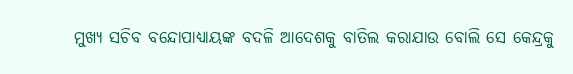ମୁଖ୍ୟ ସଚିବ ବନ୍ଦୋପାଧ୍ୟାୟଙ୍କ ବଦଳି ଆଦେଶକୁ ବାତିଲ କରାଯାଉ ବୋଲି ସେ କେନ୍ଦ୍ରକୁ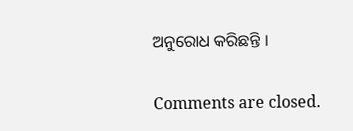ଅନୁରୋଧ କରିଛନ୍ତି ।

Comments are closed.